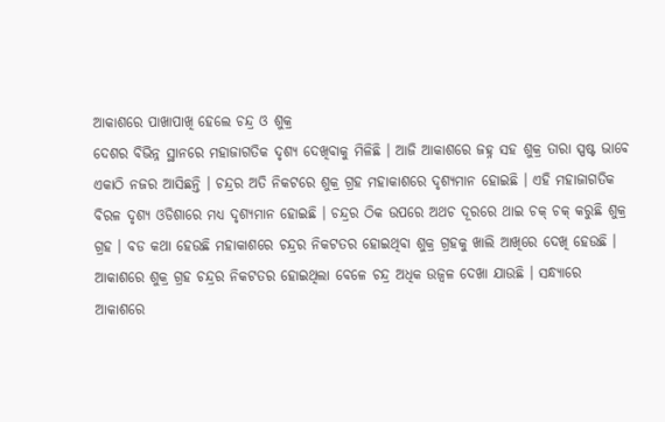ଆକାଶରେ ପାଖାପାଖି ହେଲେ ଚନ୍ଦ୍ର ଓ ଶୁକ୍ର
ଦେଶର ବିଭିନ୍ନ ସ୍ଥାନରେ ମହାଜାଗତିକ ଦୃଶ୍ୟ ଦେଖିବାକୁ ମିଳିଛି । ଆଜି ଆକାଶରେ ଜହ୍ନ ସହ ଶୁକ୍ର ତାରା ସ୍ପଷ୍ଟ ଭାବେ ଏକାଠି ନଜର ଆସିଛନ୍ତି । ଚନ୍ଦ୍ରର ଅତି ନିକଟରେ ଶୁକ୍ର ଗ୍ରହ ମହାକାଶରେ ଦୃଶ୍ୟମାନ ହୋଇଛି । ଏହି ମହାଜାଗତିକ ବିରଳ ଦୃଶ୍ୟ ଓଡିଶାରେ ମଧ୍ୟ ଦୃଶ୍ୟମାନ ହୋଇଛି । ଚନ୍ଦ୍ରର ଠିକ ଉପରେ ଅଥଚ ଦୂରରେ ଥାଇ ଚକ୍ ଚକ୍ କରୁଛି ଶୁକ୍ର ଗ୍ରହ । ବଡ କଥା ହେଉଛି ମହାକାଶରେ ଚନ୍ଦ୍ରର ନିକଟତର ହୋଇଥିବା ଶୁକ୍ର ଗ୍ରହକୁ ଖାଲି ଆଖିରେ ଦେଖି ହେଉଛି । ଆକାଶରେ ଶୁକ୍ର ଗ୍ରହ ଚନ୍ଦ୍ରର ନିକଟତର ହୋଇଥିଲା ବେଳେ ଚନ୍ଦ୍ର ଅଧିକ ଉଜ୍ୱଳ ଦେଖା ଯାଉଛି । ସନ୍ଧ୍ୟାରେ ଆକାଶରେ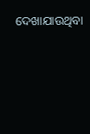ଦେଖାଯାଉଥିବା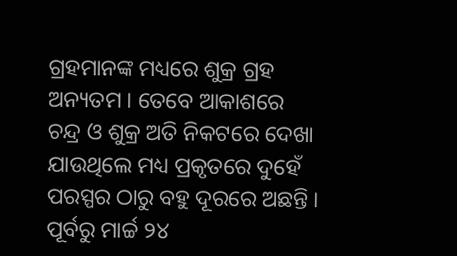ଗ୍ରହମାନଙ୍କ ମଧ୍ୟରେ ଶୁକ୍ର ଗ୍ରହ ଅନ୍ୟତମ । ତେବେ ଆକାଶରେ ଚନ୍ଦ୍ର ଓ ଶୁକ୍ର ଅତି ନିକଟରେ ଦେଖା ଯାଉଥିଲେ ମଧ୍ୟ ପ୍ରକୃତରେ ଦୁହେଁ ପରସ୍ପର ଠାରୁ ବହୁ ଦୂରରେ ଅଛନ୍ତି । ପୂର୍ବରୁ ମାର୍ଚ୍ଚ ୨୪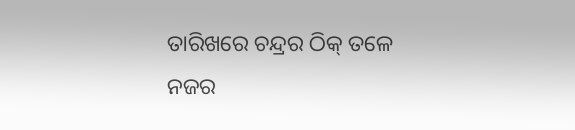ତାରିଖରେ ଚନ୍ଦ୍ରର ଠିକ୍ ତଳେ ନଜର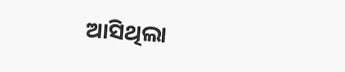ଆସିଥିଲା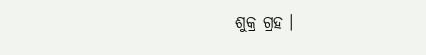ଶୁକ୍ର ଗ୍ରହ ।